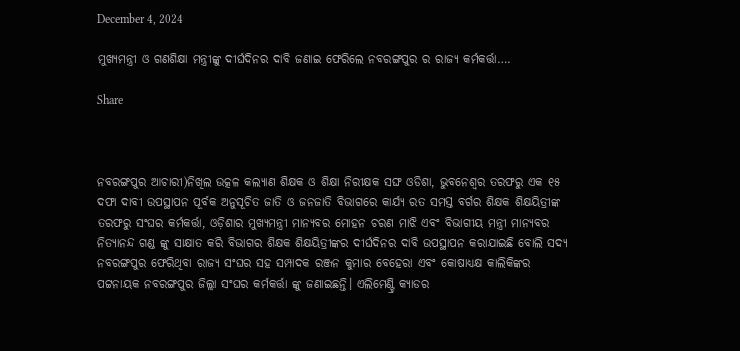December 4, 2024

ମୁଖ୍ୟମନ୍ତ୍ରୀ ଓ ଗଣଶିକ୍ଷା ମନ୍ତ୍ରୀଙ୍କୁ ଦୀର୍ଘଦିନର ଦାବି ଜଣାଇ ଫେରିଲେ ନବରଙ୍ଗପୁର ର ରାଜ୍ୟ କର୍ମକର୍ତ୍ତା….

Share



ନବରଙ୍ଗପୁର ଆଚାରୀ)ନିଖିଲ ଉତ୍କଳ କଲ୍ୟାଣ ଶିକ୍ଷକ ଓ ଶିକ୍ଷା ନିରୀକ୍ଷକ ସଙ୍ଘ ଓଡିଶା, ଭୁବନେଶ୍ଵର ତରଫରୁ ଏକ ୧୫ ଦଫା ଦାବୀ ଉପସ୍ଥାପନ ପୂର୍ବକ ଅନୁସୂଚିତ ଜାତି ଓ ଜନଜାତି ବିଭାଗରେ କାର୍ଯ୍ୟ ରତ ସମସ୍ତ ବର୍ଗର ଶିକ୍ଷକ ଶିକ୍ଷୟିତ୍ରୀଙ୍କ ତରଫରୁ ସଂଘର କର୍ମକର୍ତ୍ତା, ଓଡ଼ିଶାର ମୁଖ୍ୟମନ୍ତ୍ରୀ ମାନ୍ୟବର ମୋହନ ଚରଣ ମାଝି ଏବଂ ବିଭାଗୀୟ ମନ୍ତ୍ରୀ ମାନ୍ୟବର ନିତ୍ୟାନନ୍ଦ ଗଣ୍ଡ ଙ୍କୁ ସାକ୍ଷାତ କରି ବିଭାଗର ଶିକ୍ଷକ ଶିକ୍ଷୟିତ୍ରୀଙ୍କର ଦୀର୍ଘଦିନର ଦାବି ଉପସ୍ଥାପନ କରାଯାଇଛି ବୋଲି ସଦ୍ୟ ନବରଙ୍ଗପୁର ଫେରିଥିବା ରାଜ୍ୟ ସଂଘର ସହ ସମ୍ପାଦକ ରଞ୍ଜନ କୁମାର ବେହେରା ଏବଂ କୋଷାଧ୍ୟକ୍ଷ କାଲିକିଙ୍କର ପଟ୍ଟନାୟକ ନବରଙ୍ଗପୁର ଜିଲ୍ଲା ସଂଘର କର୍ମକର୍ତ୍ତା ଙ୍କୁ ଜଣାଇଛନ୍ତି। ଏଲିମେଣ୍ଟ୍ରି କ୍ୟାଡର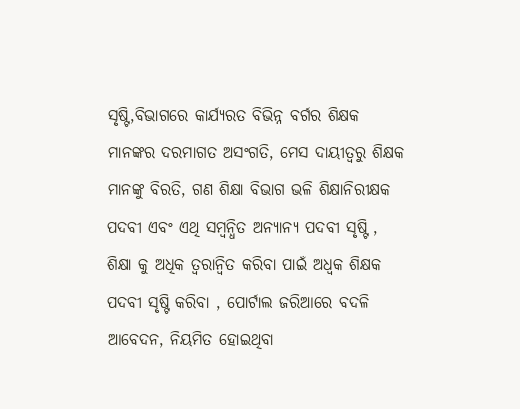ସୃଷ୍ଟି,ବିଭାଗରେ କାର୍ଯ୍ୟରତ ବିଭିନ୍ନ ବର୍ଗର ଶିକ୍ଷକ ମାନଙ୍କର ଦରମାଗତ ଅସଂଗତି, ମେସ ଦାୟୀତ୍ବରୁ ଶିକ୍ଷକ ମାନଙ୍କୁ ବିରତି, ଗଣ ଶିକ୍ଷା ବିଭାଗ ଭଳି ଶିକ୍ଷାନିରୀକ୍ଷକ ପଦବୀ ଏବଂ ଏଥି ସମ୍ବନ୍ଧିତ ଅନ୍ୟାନ୍ୟ ପଦବୀ ସୃଷ୍ଟି , ଶିକ୍ଷା କୁ ଅଧିକ ତ୍ୱରାନ୍ୱିତ କରିବା ପାଇଁ ଅଧ୍ଵକ ଶିକ୍ଷକ ପଦବୀ ସୃଷ୍ଟି କରିବା , ପୋର୍ଟାଲ ଜରିଆରେ ବଦଳି ଆବେଦନ, ନିୟମିତ ହୋଇଥିବା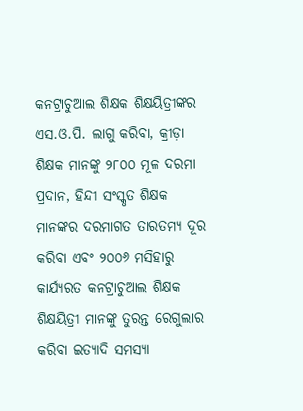କନଟ୍ରାଚୁଆଲ ଶିକ୍ଷକ ଶିକ୍ଷୟିତ୍ରୀଙ୍କର ଏସ.ଓ.ପି. ଲାଗୁ କରିବା, କ୍ରୀଡ଼ା ଶିକ୍ଷକ ମାନଙ୍କୁ ୨୮୦୦ ମୂଳ ଦରମା ପ୍ରଦାନ, ହିନ୍ଦୀ ସଂସ୍କୃତ ଶିକ୍ଷକ ମାନଙ୍କର ଦରମାଗତ ତାରତମ୍ୟ ଦୂର କରିବା ଏବଂ ୨୦୦୬ ମସିହାରୁ କାର୍ଯ୍ୟରତ କନଟ୍ରାଚୁଆଲ ଶିକ୍ଷକ ଶିକ୍ଷୟିତ୍ରୀ ମାନଙ୍କୁ ତୁରନ୍ତ ରେଗୁଲାର କରିବା ଇତ୍ୟାଦି ସମସ୍ୟା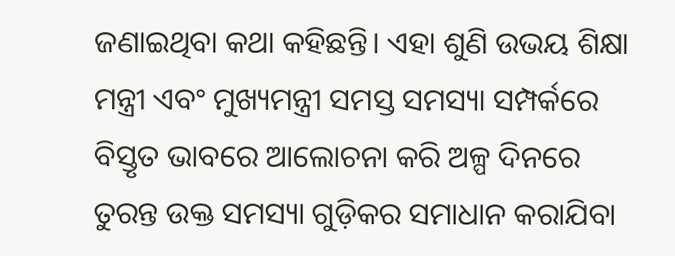ଜଣାଇଥିବା କଥା କହିଛନ୍ତି। ଏହା ଶୁଣି ଉଭୟ ଶିକ୍ଷା ମନ୍ତ୍ରୀ ଏବଂ ମୁଖ୍ୟମନ୍ତ୍ରୀ ସମସ୍ତ ସମସ୍ୟା ସମ୍ପର୍କରେ ବିସ୍ତୃତ ଭାବରେ ଆଲୋଚନା କରି ଅଳ୍ପ ଦିନରେ ତୁରନ୍ତ ଉକ୍ତ ସମସ୍ୟା ଗୁଡ଼ିକର ସମାଧାନ କରାଯିବା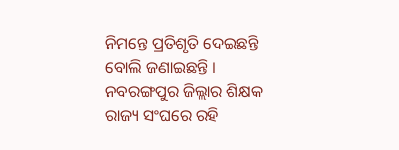ନିମନ୍ତେ ପ୍ରତିଶୃତି ଦେଇଛନ୍ତି ବୋଲି ଜଣାଇଛନ୍ତି । ନବରଙ୍ଗପୁର ଜିଲ୍ଲାର ଶିକ୍ଷକ ରାଜ୍ୟ ସଂଘରେ ରହି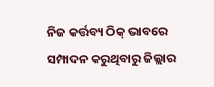ନିଜ କର୍ତ୍ତବ୍ୟ ଠିକ୍ ଭାବରେ ସମ୍ପାଦନ କରୁଥିବାରୁ ଜିଲ୍ଲାର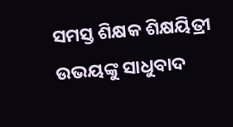ସମସ୍ତ ଶିକ୍ଷକ ଶିକ୍ଷୟିତ୍ରୀ ଉଭୟଙ୍କୁ ସାଧୁବାଦ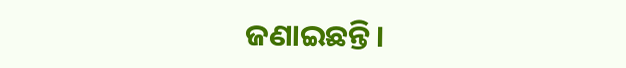ଜଣାଇଛନ୍ତି।